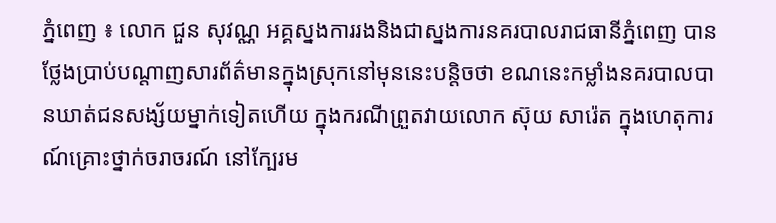ភ្នំពេញ ៖ លោក ជួន សុវណ្ណ អគ្គស្នងការរងនិងជាស្នងការនគរបាលរាជធានីភ្នំពេញ បានថ្លែងប្រាប់បណ្តាញសារព័ត៌មានក្នុងស្រុកនៅមុននេះបន្តិចថា ខណនេះកម្លាំងនគរបាលបានឃាត់ជនសង្ស័យម្នាក់ទៀតហើយ ក្នុងករណីព្រួតវាយលោក ស៊ុយ សារ៉េត ក្នុងហេតុការណ៍គ្រោះថ្នាក់ចរាចរណ៍ នៅក្បែរម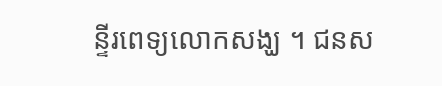ន្ទីរពេទ្យលោកសង្ឃ ។ ជនស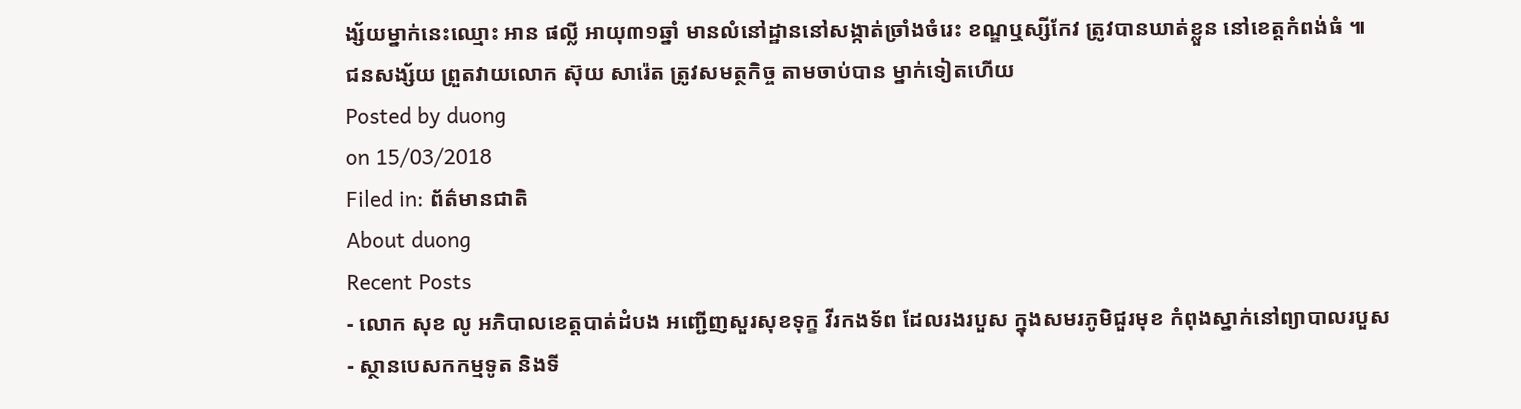ង្ស័យម្នាក់នេះឈ្មោះ អាន ផល្លី អាយុ៣១ឆ្នាំ មានលំនៅដ្ឋាននៅសង្កាត់ច្រាំងចំរេះ ខណ្ឌឬស្សីកែវ ត្រូវបានឃាត់ខ្លួន នៅខេត្តកំពង់ធំ ៕
ជនសង្ស័យ ព្រួតវាយលោក ស៊ុយ សារ៉េត ត្រូវសមត្ថកិច្ច តាមចាប់បាន ម្នាក់ទៀតហើយ
Posted by duong
on 15/03/2018
Filed in: ព័ត៌មានជាតិ
About duong
Recent Posts
- លោក សុខ លូ អភិបាលខេត្តបាត់ដំបង អញ្ជើញសួរសុខទុក្ខ វីរកងទ័ព ដែលរងរបួស ក្នុងសមរភូមិជួរមុខ កំពុងស្នាក់នៅព្យាបាលរបួស
- ស្ថានបេសកកម្មទូត និងទី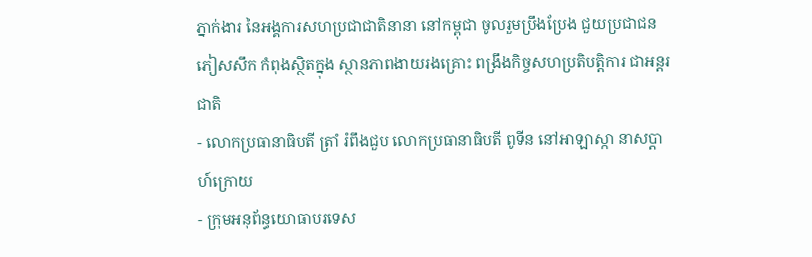ភ្នាក់ងារ នៃអង្គការសហប្រជាជាតិនានា នៅកម្ពុជា ចូលរួមប្រឹងប្រែង ជួយប្រជាជនភៀសសឹក កំពុងស្ថិតក្នុង ស្ថានភាពងាយរងគ្រោះ ពង្រឹងកិច្ចសហប្រតិបត្តិការ ជាអន្តរជាតិ
- លោកប្រធានាធិបតី ត្រាំ រំពឹងជួប លោកប្រធានាធិបតី ពូទីន នៅអាឡាស្កា នាសប្ដាហ៍ក្រោយ
- ក្រុមអនុព័ន្ធយោធាបរទេស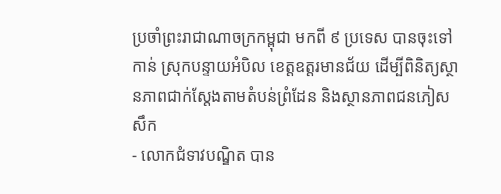ប្រចាំព្រះរាជាណាចក្រកម្ពុជា មកពី ៩ ប្រទេស បានចុះទៅកាន់ ស្រុកបន្ទាយអំបិល ខេត្តឧត្តរមានជ័យ ដើម្បីពិនិត្យស្ថានភាពជាក់ស្តែងតាមតំបន់ព្រំដែន និងស្ថានភាពជនភៀសសឹក
- លោកជំទាវបណ្ឌិត បាន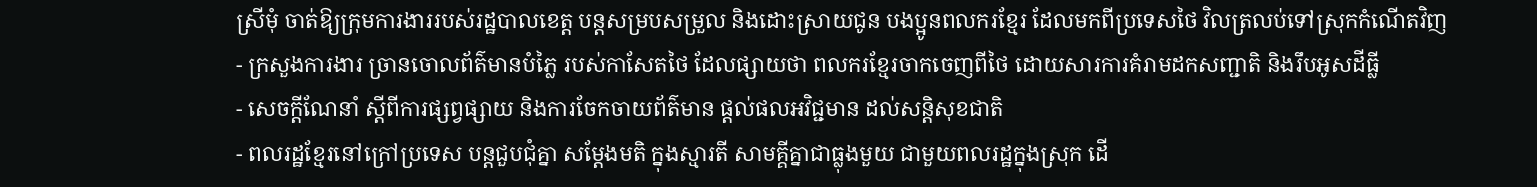ស្រីមុំ ចាត់ឱ្យក្រុមការងាររបស់រដ្ឋបាលខេត្ត បន្តសម្របសម្រួល និងដោះស្រាយជូន បងប្អូនពលករខ្មែរ ដែលមកពីប្រទេសថៃ វិលត្រលប់ទៅស្រុកកំណើតវិញ
- ក្រសួងការងារ ច្រានចោលព័ត៌មានបំភ្លៃ របស់កាសែតថៃ ដែលផ្សាយថា ពលករខ្មែរចាកចេញពីថៃ ដោយសារការគំរាមដកសញ្ជាតិ និងរឹបអូសដីធ្លី
- សេចក្តីណែនាំ ស្តីពីការផ្សព្វផ្សាយ និងការចែកចាយព័ត៌មាន ផ្តល់ផលអវិជ្ជមាន ដល់សន្តិសុខជាតិ
- ពលរដ្ឋខ្មែរនៅក្រៅប្រទេស បន្ដជួបជុំគ្នា សម្ដែងមតិ ក្នុងស្មារតី សាមគ្គីគ្នាជាធ្លុងមួយ ជាមួយពលរដ្ឋក្នុងស្រុក ដើ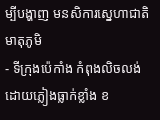ម្បីបង្ហាញ មនសិការស្នេហាជាតិ មាតុភូមិ
- ទីក្រុងប៉េកាំង កំពុងលិចលង់ ដោយភ្លៀងធ្លាក់ខ្លាំង ខ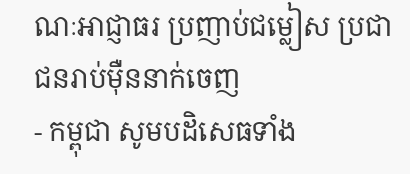ណៈអាជ្ញាធរ ប្រញាប់ជម្លៀស ប្រជាជនរាប់ម៉ឺននាក់ចេញ
- កម្ពុជា សូមបដិសេធទាំង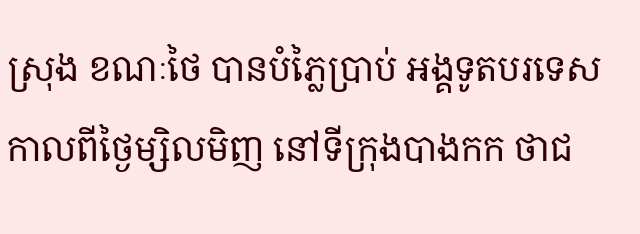ស្រុង ខណៈថៃ បានបំភ្លៃប្រាប់ អង្គទូតបរទេស កាលពីថ្ងៃម្សិលមិញ នៅទីក្រុងបាងកក ថាជ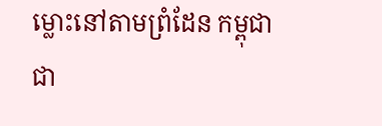ម្លោះនៅតាមព្រំដែន កម្ពុជាជា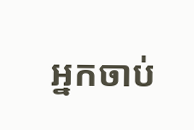អ្នកចាប់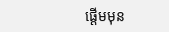ផ្តើមមុន